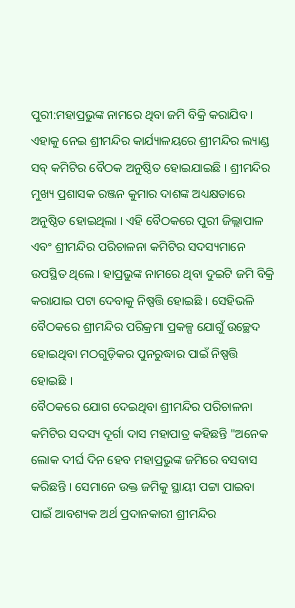ପୁରୀ:ମହାପ୍ରଭୁଙ୍କ ନାମରେ ଥିବା ଜମି ବିକ୍ରି କରାଯିବ । ଏହାକୁ ନେଇ ଶ୍ରୀମନ୍ଦିର କାର୍ଯ୍ୟାଳୟରେ ଶ୍ରୀମନ୍ଦିର ଲ୍ୟାଣ୍ଡ ସବ୍ କମିଟିର ବୈଠକ ଅନୁଷ୍ଠିତ ହୋଇଯାଇଛି । ଶ୍ରୀମନ୍ଦିର ମୁଖ୍ୟ ପ୍ରଶାସକ ରଞ୍ଜନ କୁମାର ଦାଶଙ୍କ ଅଧ୍ୟକ୍ଷତାରେ ଅନୁଷ୍ଠିତ ହୋଇଥିଲା । ଏହି ବୈଠକରେ ପୁରୀ ଜିଲ୍ଲାପାଳ ଏବଂ ଶ୍ରୀମନ୍ଦିର ପରିଚାଳନା କମିଟିର ସଦସ୍ୟମାନେ ଉପସ୍ଥିତ ଥିଲେ । ହାପ୍ରଭୁଙ୍କ ନାମରେ ଥିବା ଦୁଇଟି ଜମି ବିକ୍ରି କରାଯାଇ ପଟା ଦେବାକୁ ନିଷ୍ପତ୍ତି ହୋଇଛି । ସେହିଭଳି ବୈଠକରେ ଶ୍ରୀମନ୍ଦିର ପରିକ୍ରମା ପ୍ରକଳ୍ପ ଯୋଗୁଁ ଉଚ୍ଛେଦ ହୋଇଥିବା ମଠଗୁଡ଼ିକର ପୁନରୁଦ୍ଧାର ପାଇଁ ନିଷ୍ପତ୍ତି ହୋଇଛି ।
ବୈଠକରେ ଯୋଗ ଦେଇଥିବା ଶ୍ରୀମନ୍ଦିର ପରିଚାଳନା କମିଟିର ସଦସ୍ୟ ଦୂର୍ଗା ଦାସ ମହାପାତ୍ର କହିଛନ୍ତି "ଅନେକ ଲୋକ ଦୀର୍ଘ ଦିନ ହେବ ମହାପ୍ରଭୁଙ୍କ ଜମିରେ ବସବାସ କରିଛନ୍ତି । ସେମାନେ ଉକ୍ତ ଜମିକୁ ସ୍ଥାୟୀ ପଟ୍ଟା ପାଇବା ପାଇଁ ଆବଶ୍ୟକ ଅର୍ଥ ପ୍ରଦାନକାରୀ ଶ୍ରୀମନ୍ଦିର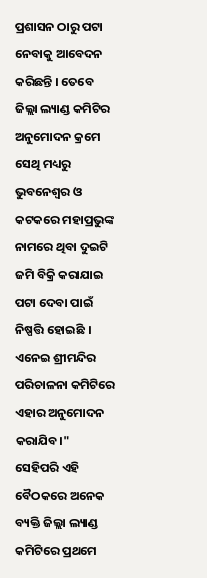ପ୍ରଶାସନ ଠାରୁ ପଟା ନେବାକୁ ଆବେଦନ କରିଛନ୍ତି । ତେବେ ଜିଲ୍ଲା ଲ୍ୟାଣ୍ଡ କମିଟିର ଅନୁମୋଦନ କ୍ରମେ ସେଥି ମଧ୍ୟରୁ ଭୁବନେଶ୍ଵର ଓ କଟକରେ ମହାପ୍ରଭୁଙ୍କ ନାମରେ ଥିବା ଦୁଇଟି ଜମି ବିକ୍ରି କରାଯାଇ ପଟା ଦେବା ପାଇଁ ନିଷ୍ପତ୍ତି ହୋଇଛି । ଏନେଇ ଶ୍ରୀମନ୍ଦିର ପରିଚାଳନା କମିଟିରେ ଏହାର ଅନୁମୋଦନ କରାଯିବ।"
ସେହିପରି ଏହି ବୈଠକରେ ଅନେକ ବ୍ୟକ୍ତି ଜିଲ୍ଲା ଲ୍ୟାଣ୍ଡ କମିଟିରେ ପ୍ରଥମେ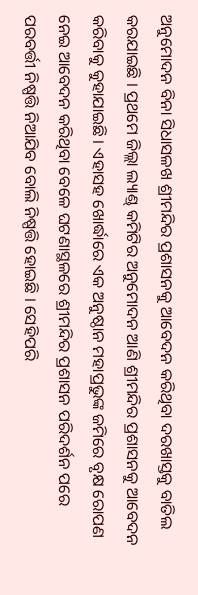ଅନୁମୋଦନ ବିନା ସିଧାସଳଖ ଶ୍ରୀମନ୍ଦିର ପ୍ରଶାସନକୁ ଆବେଦନ କରିଥିବା ଦରଖାସ୍ତକୁ ବାତିଲ କରଯାଇଛି । ପ୍ରଥମେ ଜିଲ୍ଲା ଲ୍ୟାଣ୍ଡ୍ କମିଟିର ଅନୁମୋଦନ ଆଣି ଶ୍ରୀମନ୍ଦିର ପ୍ରଶାସନକୁ ଆବେଦନ କରିବାକୁ କୁହାଯାଇଛି । ଏହାସହ ଖୋର୍ଦ୍ଧାରେ ଏକ ଅନୁଷ୍ଠାନ ମହାପ୍ରଭୁଙ୍କ ଜମିରେ ବୃକ୍ଷ ରୋପଣ ନେଇ ଆବେଦନ କରିଥିବା ବେଳେ ଘଟଣାସ୍ଥଳରେ ଶ୍ରୀମନ୍ଦିର ପ୍ରଶାସନ ପରିଦର୍ଶନ ପରେ ପରବର୍ତ୍ତୀ ନିଷ୍ପତ୍ତି ନିଆଯିବ ବୋଲି ନିଷ୍ପତ୍ତି ହୋଇଛି । ସେହିପରି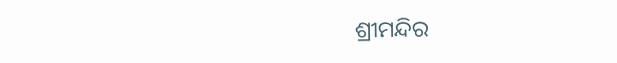ଶ୍ରୀମନ୍ଦିର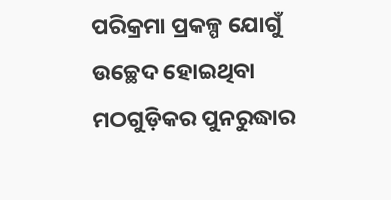ପରିକ୍ରମା ପ୍ରକଳ୍ପ ଯୋଗୁଁ ଉଚ୍ଛେଦ ହୋଇଥିବା ମଠଗୁଡ଼ିକର ପୁନରୁଦ୍ଧାର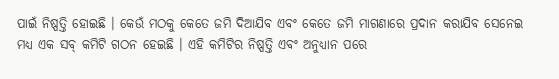ପାଇଁ ନିଷ୍ପତ୍ତି ହୋଇଛି । କେଉଁ ମଠକୁ କେତେ ଜମି ଦିଆଯିବ ଏବଂ କେତେ ଜମି ମାଗଣାରେ ପ୍ରଦାନ କରାଯିବ ସେନେଇ ମଧ୍ୟ ଏକ ସବ୍ କମିଟି ଗଠନ ହେଇଛି । ଏହି କମିଟିର ନିଷ୍ପତ୍ତି ଏବଂ ଅନୁଧ୍ୟାନ ପରେ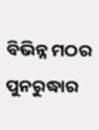ବିଭିନ୍ନ ମଠର ପୁନରୁଦ୍ଧାର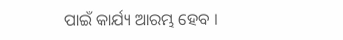ପାଇଁ କାର୍ଯ୍ୟ ଆରମ୍ଭ ହେବ ।